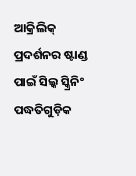ଆକ୍ରିଲିକ୍ ପ୍ରଦର୍ଶନର ଷ୍ଟାଣ୍ଡ ପାଇଁ ସିଲ୍କ ସ୍କ୍ରିନିଂ ପଦ୍ଧତିଗୁଡ଼ିକ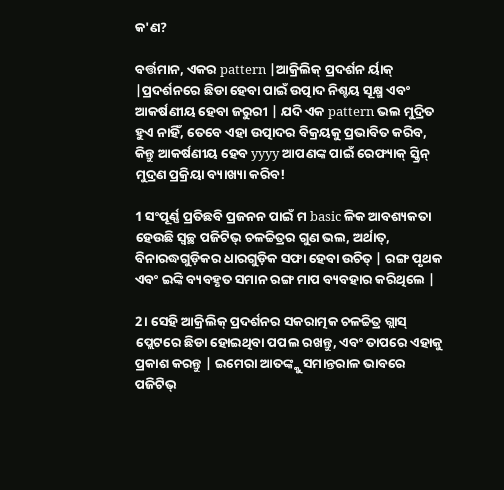କ'ଣ?

ବର୍ତ୍ତମାନ, ଏକର pattern |ଆକ୍ରିଲିକ୍ ପ୍ରଦର୍ଶନ ର୍ୟାକ୍ |ପ୍ରଦର୍ଶନରେ ଛିଡା ହେବା ପାଇଁ ଉତ୍ପାଦ ନିଶ୍ଚୟ ସୂକ୍ଷ୍ମ ଏବଂ ଆକର୍ଷଣୀୟ ହେବା ଜରୁରୀ | ଯଦି ଏକ pattern ଭଲ ମୁଦ୍ରିତ ହୁଏ ନାହିଁ, ତେବେ ଏହା ଉତ୍ପାଦର ବିକ୍ରୟକୁ ପ୍ରଭାବିତ କରିବ, କିନ୍ତୁ ଆକର୍ଷଣୀୟ ହେବ yyyy ଆପଣଙ୍କ ପାଇଁ ରେଫ୍ୟାକ୍ ସ୍କ୍ରିନ୍ ମୁଦ୍ରଣ ପ୍ରକ୍ରିୟା ବ୍ୟାଖ୍ୟା କରିବ!

1 ସଂପୂର୍ଣ୍ଣ ପ୍ରତିଛବି ପ୍ରଜନନ ପାଇଁ ମ basic ଳିକ ଆବଶ୍ୟକତା ହେଉଛି ସ୍ୱଚ୍ଛ ପଜିଟିଭ୍ ଚଳଚ୍ଚିତ୍ରର ଗୁଣ ଭଲ, ଅର୍ଥାତ୍, ବିନାରଦ୍ଧଗୁଡ଼ିକର ଧାରଗୁଡ଼ିକ ସଫା ହେବା ଉଚିତ୍ | ରଙ୍ଗ ପୃଥକ ଏବଂ ଇଙ୍କି ବ୍ୟବହୃତ ସମାନ ରଙ୍ଗ ମାପ ବ୍ୟବହାର କରିଥିଲେ |

2। ସେହି ଆକ୍ରିଲିକ୍ ପ୍ରଦର୍ଶନର ସକରାତ୍ମକ ଚଳଚ୍ଚିତ୍ର ଗ୍ଲାସ୍ ପ୍ଲେଟରେ ଛିଡା ହୋଇଥିବା ପପଲ ରଖନ୍ତୁ, ଏବଂ ତାପରେ ଏହାକୁ ପ୍ରକାଶ କରନ୍ତୁ | ଇମେରା ଆତଙ୍କ୍କୁ ସମାନ୍ତରାଳ ଭାବରେ ପଜିଟିଭ୍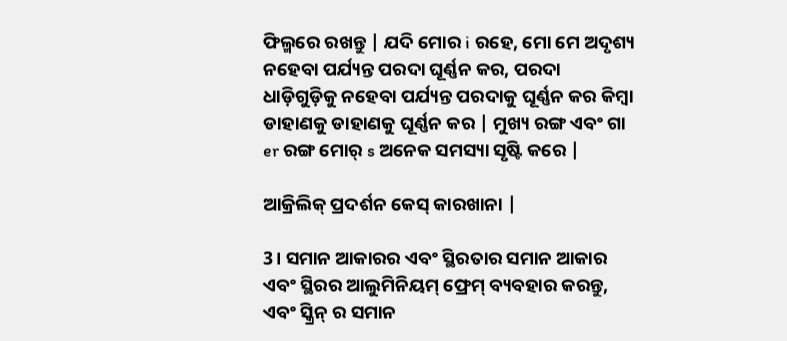ଫିଲ୍ମରେ ରଖନ୍ତୁ | ଯଦି ମୋର i ରହେ, ମୋ ମେ ଅଦୃଶ୍ୟ ନହେବା ପର୍ଯ୍ୟନ୍ତ ପରଦା ଘୂର୍ଣ୍ଣନ କର, ପରଦା ଧାଡ଼ିଗୁଡ଼ିକୁ ନହେବା ପର୍ଯ୍ୟନ୍ତ ପରଦାକୁ ଘୂର୍ଣ୍ଣନ କର କିମ୍ବା ଡାହାଣକୁ ଡାହାଣକୁ ଘୂର୍ଣ୍ଣନ କର | ମୁଖ୍ୟ ରଙ୍ଗ ଏବଂ ଗା er ରଙ୍ଗ ମୋର୍ s ଅନେକ ସମସ୍ୟା ସୃଷ୍ଟି କରେ |

ଆକ୍ରିଲିକ୍ ପ୍ରଦର୍ଶନ କେସ୍ କାରଖାନା |

3। ସମାନ ଆକାରର ଏବଂ ସ୍ଥିରତାର ସମାନ ଆକାର ଏବଂ ସ୍ଥିରର ଆଲୁମିନିୟମ୍ ଫ୍ରେମ୍ ବ୍ୟବହାର କରନ୍ତୁ, ଏବଂ ସ୍କ୍ରିନ୍ ର ସମାନ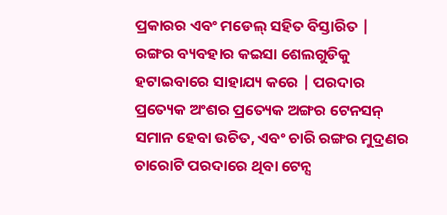ପ୍ରକାରର ଏବଂ ମଡେଲ୍ ସହିତ ବିସ୍ତାରିତ | ରଙ୍ଗର ବ୍ୟବହାର କଇସା ଶେଲଗୁଡିକୁ ହଟାଇବାରେ ସାହାଯ୍ୟ କରେ | ପରଦାର ପ୍ରତ୍ୟେକ ଅଂଶର ପ୍ରତ୍ୟେକ ଅଙ୍ଗର ଟେନସନ୍ ସମାନ ହେବା ଉଚିତ, ଏବଂ ଚାରି ରଙ୍ଗର ମୁଦ୍ରଣର ଚାରୋଟି ପରଦାରେ ଥିବା ଟେନ୍ସ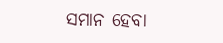ସମାନ ହେବା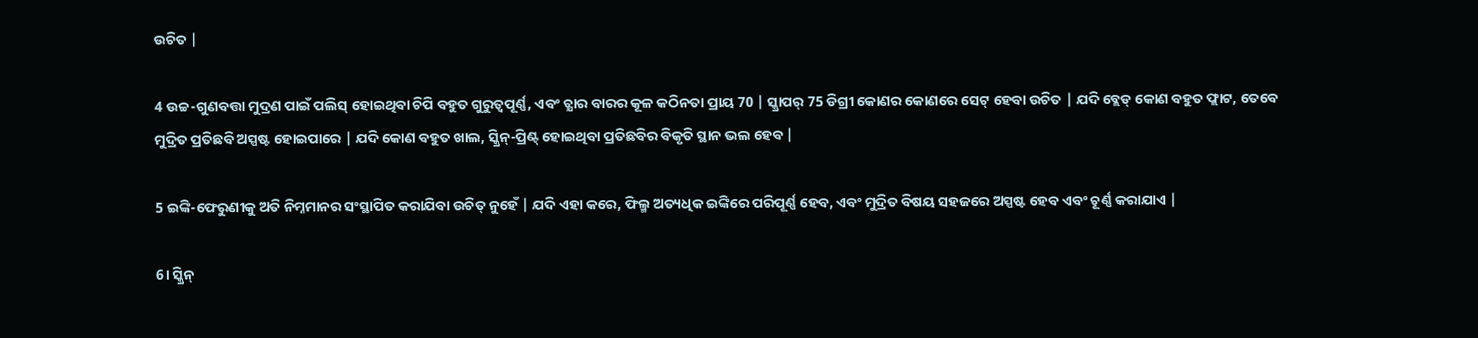ଉଚିତ |

4 ଉଚ୍ଚ-ଗୁଣବତ୍ତା ମୁଦ୍ରଣ ପାଇଁ ପଲିସ୍ ହୋଇଥିବା ଚିପି ବହୁତ ଗୁରୁତ୍ୱପୂର୍ଣ୍ଣ, ଏବଂ ଚ୍କ୍ଷାର ବାରର କୂଳ କଠିନତା ପ୍ରାୟ 70 | ସ୍କ୍ରାପର୍ 75 ଡିଗ୍ରୀ କୋଣର କୋଣରେ ସେଟ୍ ହେବା ଉଚିତ | ଯଦି ବ୍ଲେଡ୍ କୋଣ ବହୁତ ଫ୍ଲାଟ, ତେବେ ମୁଦ୍ରିତ ପ୍ରତିଛବି ଅସ୍ପଷ୍ଟ ହୋଇପାରେ | ଯଦି କୋଣ ବହୁତ ଖାଲ, ସ୍କ୍ରିନ୍-ପ୍ରିଣ୍ଟ୍ ହୋଇଥିବା ପ୍ରତିଛବିର ବିକୃତି ସ୍ଥାନ ଭଲ ହେବ |

5 ଇଙ୍କି-ଫେରୁଣୀକୁ ଅତି ନିମ୍ନମାନର ସଂସ୍ଥାପିତ କରାଯିବା ଉଚିତ୍ ନୁହେଁ | ଯଦି ଏହା କରେ, ଫିଲ୍ମ ଅତ୍ୟଧିକ ଇଙ୍କିରେ ପରିପୂର୍ଣ୍ଣ ହେବ, ଏବଂ ମୁଦ୍ରିତ ବିଷୟ ସହଜରେ ଅସ୍ପଷ୍ଟ ହେବ ଏବଂ ଚୂର୍ଣ୍ଣ କରାଯାଏ |

6। ସ୍କ୍ରିନ୍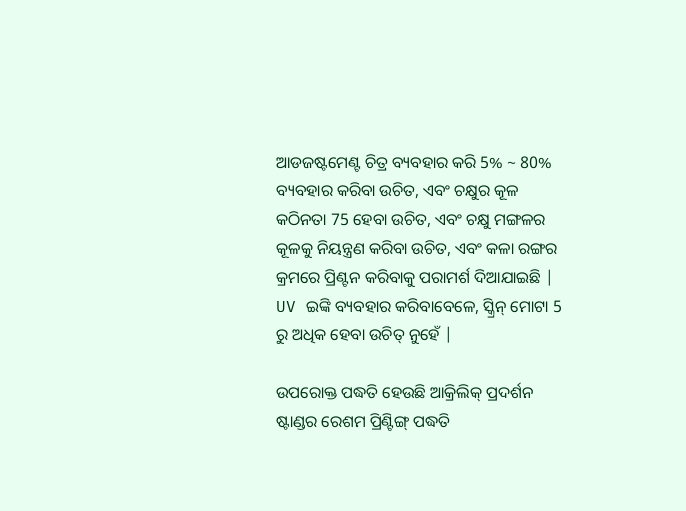ଆଡଜଷ୍ଟମେଣ୍ଟ ଚିତ୍ର ବ୍ୟବହାର କରି 5% ~ 80% ବ୍ୟବହାର କରିବା ଉଚିତ, ଏବଂ ଚକ୍ଷୁର କୂଳ କଠିନତା 75 ହେବା ଉଚିତ, ଏବଂ ଚକ୍ଷୁ ମଙ୍ଗଳର କୂଳକୁ ନିୟନ୍ତ୍ରଣ କରିବା ଉଚିତ, ଏବଂ କଳା ରଙ୍ଗର କ୍ରମରେ ପ୍ରିଣ୍ଟନ କରିବାକୁ ପରାମର୍ଶ ଦିଆଯାଇଛି | UV ଇଙ୍କି ବ୍ୟବହାର କରିବାବେଳେ, ସ୍କ୍ରିନ୍ ମୋଟା 5 ରୁ ଅଧିକ ହେବା ଉଚିତ୍ ନୁହେଁ |

ଉପରୋକ୍ତ ପଦ୍ଧତି ହେଉଛି ଆକ୍ରିଲିକ୍ ପ୍ରଦର୍ଶନ ଷ୍ଟାଣ୍ଡର ରେଶମ ପ୍ରିଣ୍ଟିଙ୍ଗ୍ ପଦ୍ଧତି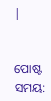|


ପୋଷ୍ଟ ସମୟ: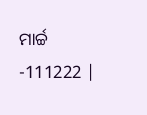ମାର୍ଚ୍ଚ -111222 |